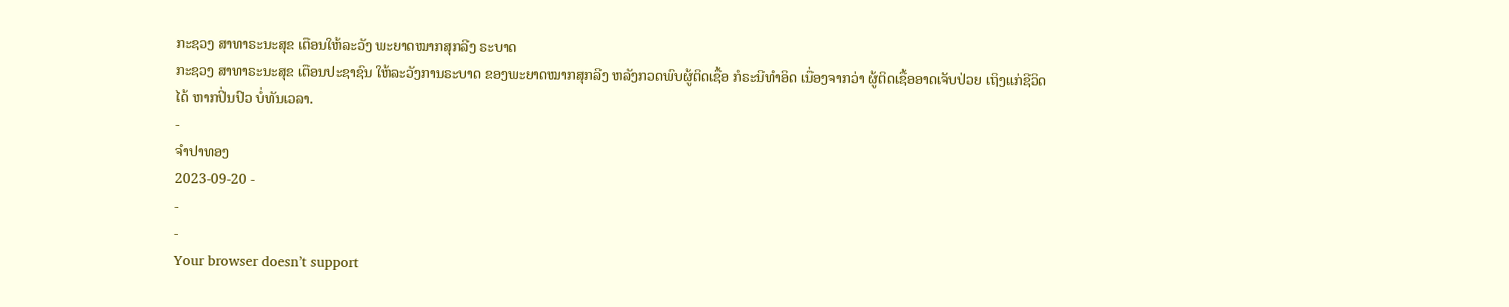ກະຊວງ ສາທາຣະນະສຸຂ ເຕືອນໃຫ້ລະວັງ ພະຍາດໝາກສຸກລີງ ຣະບາດ
ກະຊວງ ສາທາຣະນະສຸຂ ເຕືອນປະຊາຊົນ ໃຫ້ລະວັງການຣະບາດ ຂອງພະຍາດໝາກສຸກລີງ ຫລັງກວດພົບຜູ້ຕິດເຊື້ອ ກໍຣະນີທໍາອິດ ເນື່ອງຈາກວ່າ ຜູ້ຕິດເຊື້ອອາດເຈັບປ່ວຍ ເຖິງແກ່ຊີວິດໄດ້ ຫາກປິ່ນປົວ ບໍ່ທັນເວລາ.
-
ຈຳປາທອງ
2023-09-20 -
-
-
Your browser doesn’t support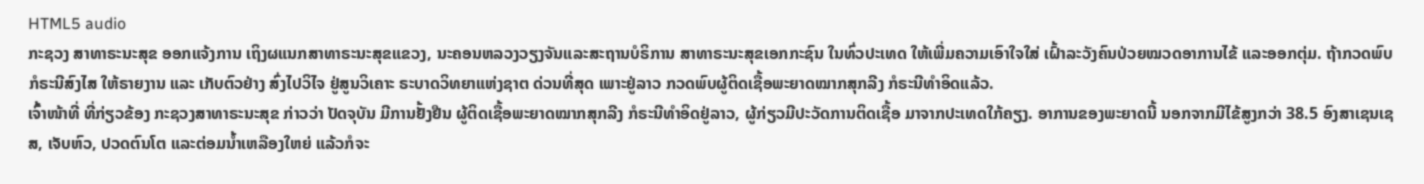HTML5 audio
ກະຊວງ ສາທາຣະນະສຸຂ ອອກແຈ້ງການ ເຖິງຜແນກສາທາຣະນະສຸຂແຂວງ, ນະຄອນຫລວງວຽງຈັນແລະສະຖານບໍຣິການ ສາທາຣະນະສຸຂເອກກະຊົນ ໃນທົ່ວປະເທດ ໃຫ້ເພີ່ມຄວາມເອົາໃຈໃສ່ ເຝົ້າລະວັງຄົນປ່ວຍໝວດອາການໄຂ້ ແລະອອກຕຸ່ມ. ຖ້າກວດພົບກໍຣະນີສົງໄສ ໃຫ້ຣາຍງານ ແລະ ເກັບຕົວຢ່າງ ສົ່ງໄປວິໄຈ ຢູ່ສູນວິເຄາະ ຣະບາດວິທຍາແຫ່ງຊາຕ ດ່ວນທີ່ສຸດ ເພາະຢູ່ລາວ ກວດພົບຜູ້ຕິດເຊື້ອພະຍາດໝາກສຸກລີງ ກໍຣະນີທໍາອິດແລ້ວ.
ເຈົ້າໜ້າທີ່ ທີ່ກ່ຽວຂ້ອງ ກະຊວງສາທາຣະນະສຸຂ ກ່າວວ່າ ປັດຈຸບັນ ມີການຢັ້ງຢືນ ຜູ້ຕິດເຊື້ອພະຍາດໝາກສຸກລີງ ກໍຣະນີທໍາອິດຢູ່ລາວ, ຜູ້ກ່ຽວມີປະວັດການຕິດເຊື້ອ ມາຈາກປະເທດໃກ້ຄຽງ. ອາການຂອງພະຍາດນີ້ ນອກຈາກມີໄຂ້ສູງກວ່າ 38.5 ອົງສາເຊນເຊສ, ເຈັບຫົວ, ປວດຕົນໂຕ ແລະຕ່ອມນໍ້າເຫລືອງໃຫຍ່ ແລ້ວກໍຈະ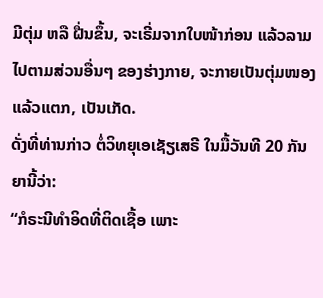ມີຕຸ່ມ ຫລື ຝື່ນຂຶ້ນ, ຈະເຣີ່ມຈາກໃບໜ້າກ່ອນ ແລ້ວລາມໄປຕາມສ່ວນອື່ນໆ ຂອງຮ່າງກາຍ, ຈະກາຍເປັນຕຸ່ມໜອງ ແລ້ວແຕກ, ເປັນເກັດ.
ດັ່ງທີ່ທ່ານກ່າວ ຕໍ່ວິທຍຸເອເຊັຽເສຣີ ໃນມື້ວັນທີ 20 ກັນຍານີ້ວ່າ:
“ກໍຣະນີທໍາອິດທີ່ຕິດເຊື້ອ ເພາະ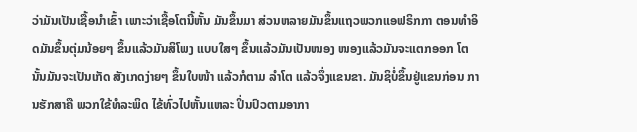ວ່າມັນເປັນເຊື້ອນໍາເຂົ້າ ເພາະວ່າເຊື້ອໂຕນີ້ຫັ້ນ ມັນຂຶ້ນມາ ສ່ວນຫລາຍມັນຂຶ້ນແຖວພວກແອຟຣິກກາ ຕອນທໍາອິດມັນຂຶ້ນຕຸ່ມນ້ອຍໆ ຂຶ້ນແລ້ວມັນສິໂພງ ແບບໃສໆ ຂຶ້ນແລ້ວມັນເປັນໜອງ ໜອງແລ້ວມັນຈະແຕກອອກ ໂຕນັ້ນມັນຈະເປັນເກັດ ສັງເກດງ່າຍໆ ຂຶ້ນໃບໜ້າ ແລ້ວກໍຕາມ ລໍາໂຕ ແລ້ວຈຶ່ງແຂນຂາ. ມັນຊິບໍ່ຂຶ້ນຢູ່ແຂນກ່ອນ ການຮັກສາຄື ພວກໃຂ້ທໍລະພິດ ໄຂ້ທົ່ວໄປຫັ້ນແຫລະ ປິ່ນປົວຕາມອາກາ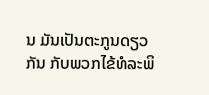ນ ມັນເປັນຕະກູນດຽວກັນ ກັບພວກໄຂ້ທໍລະພິ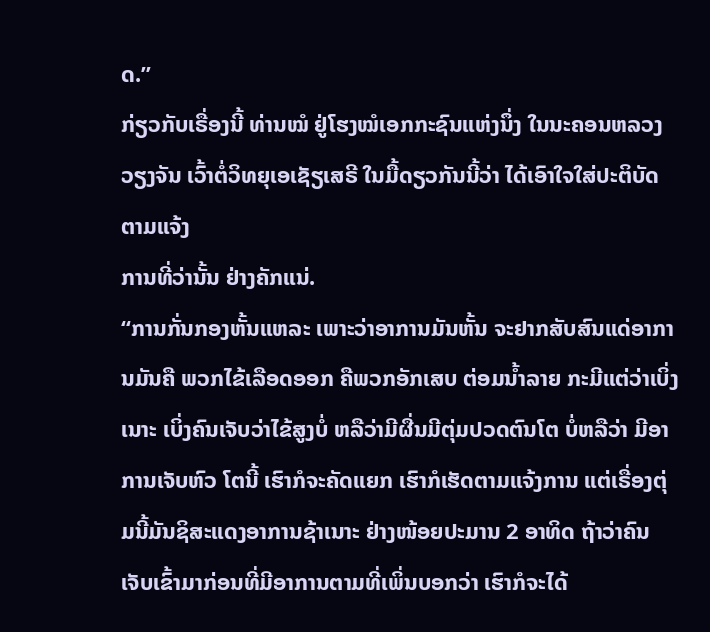ດ.”
ກ່ຽວກັບເຣື່ອງນີ້ ທ່ານໝໍ ຢູ່ໂຮງໝໍເອກກະຊົນແຫ່ງນຶ່ງ ໃນນະຄອນຫລວງວຽງຈັນ ເວົ້າຕໍ່ວິທຍຸເອເຊັຽເສຣີ ໃນມື້ດຽວກັນນີ້ວ່າ ໄດ້ເອົາໃຈໃສ່ປະຕິບັດຕາມແຈ້ງ
ການທີ່ວ່ານັ້ນ ຢ່າງຄັກແນ່.
“ການກັ່ນກອງຫັ້ນແຫລະ ເພາະວ່າອາການມັນຫັ້ນ ຈະຢາກສັບສົນແດ່ອາການມັນຄື ພວກໄຂ້ເລືອດອອກ ຄືພວກອັກເສບ ຕ່ອມນໍ້າລາຍ ກະມີແຕ່ວ່າເບິ່ງເນາະ ເບິ່ງຄົນເຈັບວ່າໄຂ້ສູງບໍ່ ຫລືວ່າມີຜື່ນມີຕຸ່ມປວດຕົນໂຕ ບໍ່ຫລືວ່າ ມີອາການເຈັບຫົວ ໂຕນີ້ ເຮົາກໍຈະຄັດແຍກ ເຮົາກໍເຮັດຕາມແຈ້ງການ ແຕ່ເຣື່ອງຕຸ່ມນີ້ມັນຊິສະແດງອາການຊ້າເນາະ ຢ່າງໜ້ອຍປະມານ 2 ອາທິດ ຖ້າວ່າຄົນເຈັບເຂົ້າມາກ່ອນທີ່ມີອາການຕາມທີ່ເພິ່ນບອກວ່າ ເຮົາກໍຈະໄດ້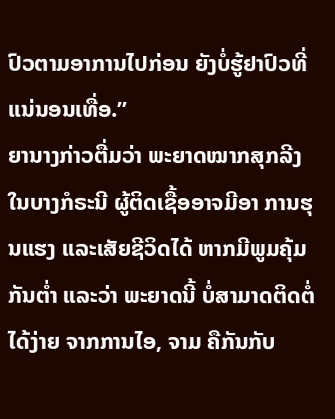ປົວຕາມອາການໄປກ່ອນ ຍັງບໍ່ຮູ້ຢາປົວທີ່ແນ່ນອນເທື່ອ.”
ຍານາງກ່າວຕື່ມວ່າ ພະຍາດໝາກສຸກລີງ ໃນບາງກໍຣະນີ ຜູ້ຕິດເຊື້ອອາຈມີອາ ການຮຸນແຮງ ແລະເສັຍຊີວິດໄດ້ ຫາກມີພູມຄຸ້ມກັນຕໍ່າ ແລະວ່າ ພະຍາດນີ້ ບໍ່ສາມາດຕິດຕໍ່ໄດ້ງ່າຍ ຈາກການໄອ, ຈາມ ຄືກັນກັບ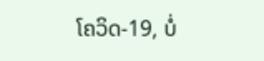ໂຄວິດ-19, ບໍ່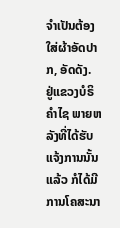ຈໍາເປັນຕ້ອງໃສ່ຜ້າອັດປາກ, ອັດດັງ.
ຢູ່ແຂວງບໍຣິຄໍາໄຊ ພາຍຫລັງທີ່ໄດ້ຮັບແຈ້ງການນັ້ນແລ້ວ ກໍໄດ້ມີການໂຄສະນາ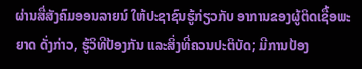ຜ່ານສື່ສັງຄົມອອນລາຍນ໌ ໃຫ້ປະຊາຊົນຮູ້ກ່ຽວກັບ ອາການຂອງຜູ້ຕິດເຊື້ອພະຍາດ ດັ່ງກ່າວ, ຮູ້ວິທີປ້ອງກັນ ແລະສິ່ງທີ່ຄວນປະຕິບັດ; ມີການປ້ອງ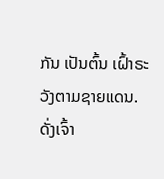ກັນ ເປັນຕົ້ນ ເຝົ້າຣະວັງຕາມຊາຍແດນ.
ດັ່ງເຈົ້າ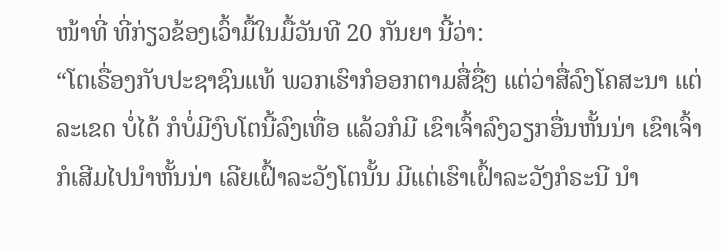ໜ້າທີ່ ທີ່ກ່ຽວຂ້ອງເວົ້າມື້ໃນມື້ວັນທີ 20 ກັນຍາ ນີ້ວ່າ:
“ໂຕເຣື່ອງກັບປະຊາຊົນແທ້ ພວກເຮົາກໍອອກຕາມສື່ຊື່ໆ ແຕ່ວ່າສື່ລົງໂຄສະນາ ແຕ່ລະເຂດ ບໍ່ໄດ້ ກໍບໍ່ມີງົບໂຕນີ້ລົງເທື່ອ ແລ້ວກໍມີ ເຂົາເຈົ້າລົງວຽກອື່ນຫັ້ນນ່າ ເຂົາເຈົ້າກໍເສີມໄປນໍາຫັ້ນນ່າ ເລີຍເຝົ້າລະວັງໂຕນັ້ນ ມີແຕ່ເຮົາເຝົ້າລະວັງກໍຣະນີ ນໍາ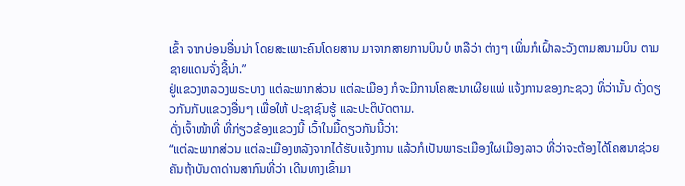ເຂົ້າ ຈາກບ່ອນອື່ນນ່າ ໂດຍສະເພາະຄົນໂດຍສານ ມາຈາກສາຍການບິນບໍ ຫລືວ່າ ຕ່າງໆ ເພິ່ນກໍເຝົ້າລະວັງຕາມສນາມບິນ ຕາມຊາຍແດນຈັ່ງຊີ້ນ່າ.”
ຢູ່ແຂວງຫລວງພຣະບາງ ແຕ່ລະພາກສ່ວນ ແຕ່ລະເມືອງ ກໍຈະມີການໂຄສະນາເຜີຍແພ່ ແຈ້ງການຂອງກະຊວງ ທິ່ວ່ານັ້ນ ດັ່ງດຽວກັນກັບແຂວງອື່ນໆ ເພື່ອໃຫ້ ປະຊາຊົນຮູ້ ແລະປະຕິບັດຕາມ.
ດັ່ງເຈົ້າໜ້າທີ່ ທີ່ກ່ຽວຂ້ອງແຂວງນີ້ ເວົ້າໃນມື້ດຽວກັນນີ້ວ່າ:
“ແຕ່ລະພາກສ່ວນ ແຕ່ລະເມືອງຫລັງຈາກໄດ້ຮັບແຈ້ງການ ແລ້ວກໍເປັນພາຣະເມືອງໃຜເມືອງລາວ ທີ່ວ່າຈະຕ້ອງໄດ້ໂຄສນາຊ່ວຍ ຄັນຖ້າບັນດາດ່ານສາກົນທີ່ວ່າ ເດີນທາງເຂົ້າມາ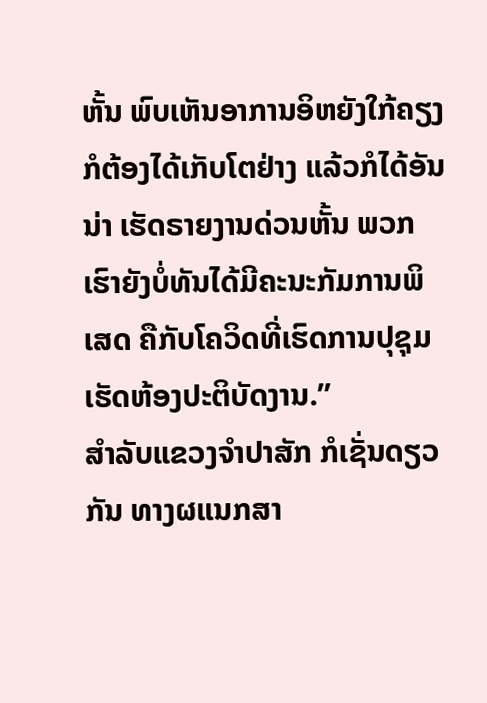ຫັ້ນ ພົບເຫັນອາການອິຫຍັງໃກ້ຄຽງ ກໍຕ້ອງໄດ້ເກັບໂຕຢ່າງ ແລ້ວກໍໄດ້ອັນນ່າ ເຮັດຣາຍງານດ່ວນຫັ້ນ ພວກເຮົາຍັງບໍ່ທັນໄດ້ມີຄະນະກັມການພິເສດ ຄືກັບໂຄວິດທີ່ເຮົດການປຸຊຸມ ເຮັດຫ້ອງປະຕິບັດງານ.”
ສໍາລັບແຂວງຈໍາປາສັກ ກໍເຊັ່ນດຽວກັນ ທາງຜແນກສາ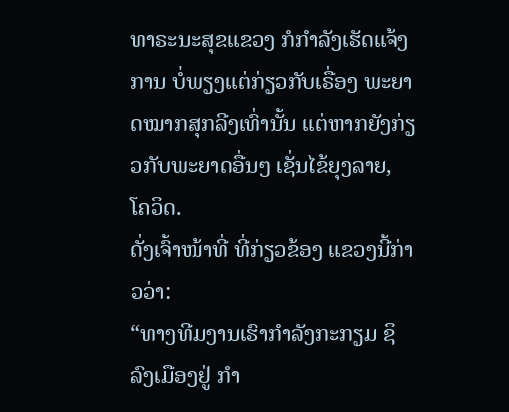ທາຣະນະສຸຂແຂວງ ກໍກໍາລັງເຮັດແຈ້ງການ ບໍ່ພຽງແຕ່ກ່ຽວກັບເຣື່ອງ ພະຍາດໝາກສຸກລີງເທົ່ານັ້ນ ແຕ່ຫາກຍັງກ່ຽວກັບພະຍາດອື່ນໆ ເຊັ່ນໄຂ້ຍຸງລາຍ, ໂຄວິດ.
ດັ່ງເຈົ້າໜ້າທີ່ ທີ່ກ່ຽວຂ້ອງ ແຂວງນີ້ກ່າວວ່າ:
“ທາງທີມງານເຮົາກໍາລັງກະກຽມ ຊິລົງເມືອງຢູ່ ກໍາ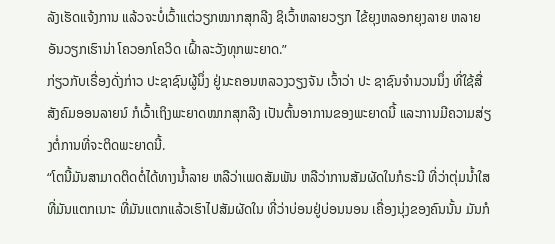ລັງເຮັດແຈ້ງການ ແລ້ວຈະບໍ່ເວົ້າແຕ່ວຽກໝາກສຸກລີງ ຊິເວົ້າຫລາຍວຽກ ໄຂ້ຍຸງຫລອກຍຸງລາຍ ຫລາຍອັນວຽກເຮົານ່າ ໂຄວອກໂຄວິດ ເຝົ້າລະວັງທຸກພະຍາດ.”
ກ່ຽວກັບເຣື່ອງດັ່ງກ່າວ ປະຊາຊົນຜູ້ນຶ່ງ ຢູ່ນະຄອນຫລວງວຽງຈັນ ເວົ້າວ່າ ປະ ຊາຊົນຈໍານວນນຶ່ງ ທີ່ໃຊ້ສື່ສັງຄົມອອນລາຍນ໌ ກໍເວົ້າເຖິງພະຍາດໝາກສຸກລີງ ເປັນຕົ້ນອາການຂອງພະຍາດນີ້ ແລະການມີຄວາມສ່ຽງຕໍ່ການທີ່ຈະຕິດພະຍາດນີ້.
“ໂຕນີ້ມັນສາມາດຕິດຕໍ່ໄດ້ທາງນໍ້າລາຍ ຫລືວ່າເພດສັມພັນ ຫລືວ່າການສັມຜັດໃນກໍຣະນີ ທີ່ວ່າຕຸ່ມນໍ້າໃສ ທີ່ມັນແຕກເນາະ ທີ່ມັນແຕກແລ້ວເຮົາໄປສັມຜັດໃນ ທີ່ວ່າບ່ອນຢູ່ບ່ອນນອນ ເຄື່ອງນຸ່ງຂອງຄົນນັ້ນ ມັນກໍ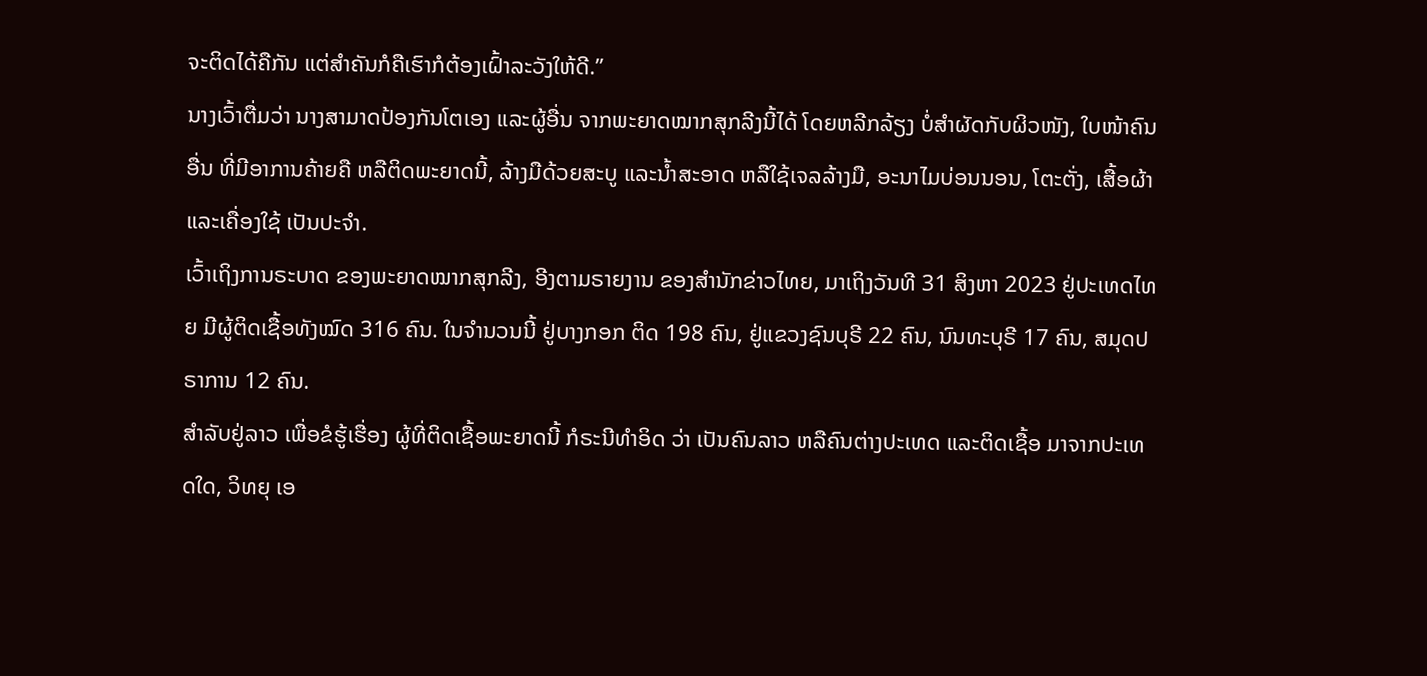ຈະຕິດໄດ້ຄືກັນ ແຕ່ສໍາຄັນກໍຄືເຮົາກໍຕ້ອງເຝົ້າລະວັງໃຫ້ດີ.”
ນາງເວົ້າຕື່ມວ່າ ນາງສາມາດປ້ອງກັນໂຕເອງ ແລະຜູ້ອື່ນ ຈາກພະຍາດໝາກສຸກລີງນີ້ໄດ້ ໂດຍຫລີກລ້ຽງ ບໍ່ສໍາຜັດກັບຜິວໜັງ, ໃບໜ້າຄົນອື່ນ ທີ່ມີອາການຄ້າຍຄື ຫລືຕິດພະຍາດນີ້, ລ້າງມືດ້ວຍສະບູ ແລະນໍ້າສະອາດ ຫລືໃຊ້ເຈລລ້າງມື, ອະນາໄມບ່ອນນອນ, ໂຕະຕັ່ງ, ເສື້ອຜ້າ ແລະເຄື່ອງໃຊ້ ເປັນປະຈໍາ.
ເວົ້າເຖິງການຣະບາດ ຂອງພະຍາດໝາກສຸກລີງ, ອີງຕາມຣາຍງານ ຂອງສໍານັກຂ່າວໄທຍ, ມາເຖິງວັນທີ 31 ສິງຫາ 2023 ຢູ່ປະເທດໄທຍ ມີຜູ້ຕິດເຊື້ອທັງໝົດ 316 ຄົນ. ໃນຈໍານວນນີ້ ຢູ່ບາງກອກ ຕິດ 198 ຄົນ, ຢູ່ແຂວງຊົນບຸຣີ 22 ຄົນ, ນົນທະບຸຣີ 17 ຄົນ, ສມຸດປຣາການ 12 ຄົນ.
ສໍາລັບຢູ່ລາວ ເພື່ອຂໍຮູ້ເຮື່ອງ ຜູ້ທີ່ຕິດເຊື້ອພະຍາດນີ້ ກໍຣະນີທໍາອິດ ວ່າ ເປັນຄົນລາວ ຫລືຄົນຕ່າງປະເທດ ແລະຕິດເຊື້ອ ມາຈາກປະເທດໃດ, ວິທຍຸ ເອ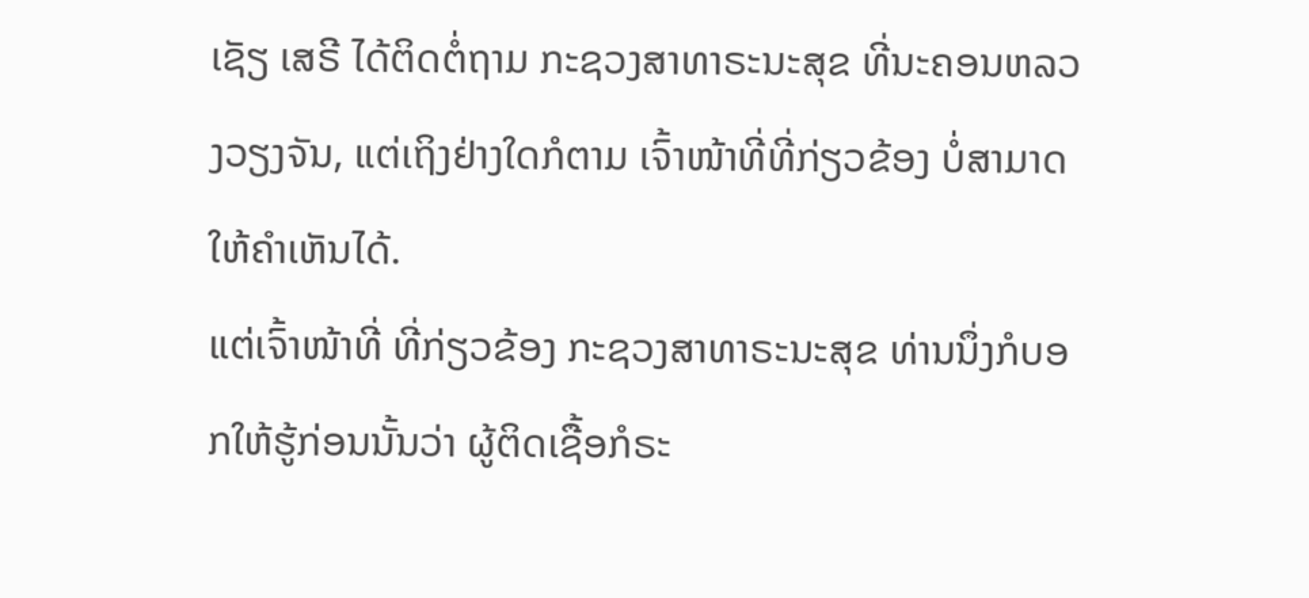ເຊັຽ ເສຣີ ໄດ້ຕິດຕໍ່ຖາມ ກະຊວງສາທາຣະນະສຸຂ ທີ່ນະຄອນຫລວງວຽງຈັນ, ແຕ່ເຖິງຢ່າງໃດກໍຕາມ ເຈົ້າໜ້າທີ່ທີ່ກ່ຽວຂ້ອງ ບໍ່ສາມາດໃຫ້ຄໍາເຫັນໄດ້.
ແຕ່ເຈົ້າໜ້າທີ່ ທີ່ກ່ຽວຂ້ອງ ກະຊວງສາທາຣະນະສຸຂ ທ່ານນຶ່ງກໍບອກໃຫ້ຮູ້ກ່ອນນັ້ນວ່າ ຜູ້ຕິດເຊື້ອກໍຣະ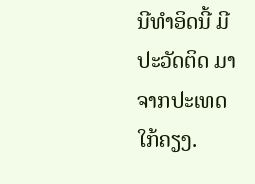ນີທໍາອິດນີ້ ມີປະວັດຕິດ ມາຈາກປະເທດໃກ້ຄຽງ.